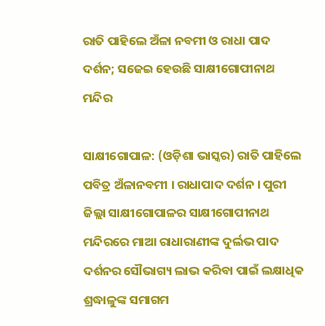ରାତି ପାହିଲେ ଅଁଳା ନବମୀ ଓ ରାଧା ପାଦ ଦର୍ଶନ; ସଜେଇ ହେଉଛି ସାକ୍ଷୀଗୋପୀନାଥ ମନ୍ଦିର

ସାକ୍ଷୀଗୋପାଳ: (ଓଡ଼ିଶା ଭାସ୍କର) ରାତି ପାହିଲେ ପବିତ୍ର ଅଁଳାନବମୀ । ରାଧାପାଦ ଦର୍ଶନ । ପୁରୀ ଜିଲ୍ଲା ସାକ୍ଷୀଗୋପାଳର ସାକ୍ଷୀଗୋପୀନାଥ ମନ୍ଦିରରେ ମାଆ ରାଧାରାଣୀଙ୍କ ଦୁର୍ଲଭ ପାଦ ଦର୍ଶନର ସୌଭାଗ୍ୟ ଲାଭ କରିବା ପାଇଁ ଲକ୍ଷାଧିକ ଶ୍ରଦ୍ଧାଳୁଙ୍କ ସମାଗମ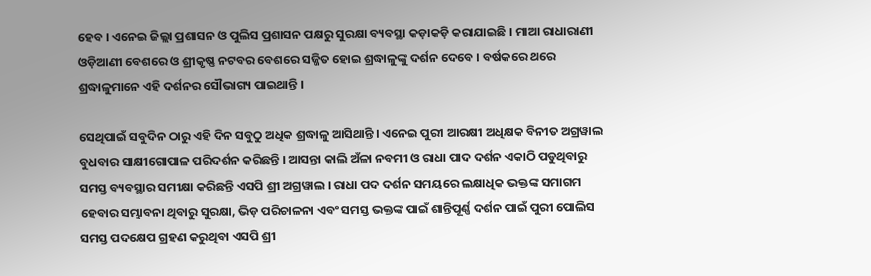ହେବ । ଏନେଇ ଜିଲ୍ଲା ପ୍ରଶାସନ ଓ ପୁଲିସ ପ୍ରଶାସନ ପକ୍ଷରୁ ସୁରକ୍ଷା ବ୍ୟବସ୍ଥା କଡ଼ାକଡ଼ି କରାଯାଇଛି । ମାଆ ରାଧାରାଣୀ ଓଡ଼ିଆଣୀ ବେଶରେ ଓ ଶ୍ରୀକୃଷ୍ଣ ନଟବର ବେଶରେ ସଜ୍ଜିତ ହୋଇ ଶ୍ରଦ୍ଧାଳୁଙ୍କୁ ଦର୍ଶନ ଦେବେ । ବର୍ଷକରେ ଥରେ ଶ୍ରଦ୍ଧାଳୁମାନେ ଏହି ଦର୍ଶନର ସୌଭାଗ୍ୟ ପାଇଥାନ୍ତି ।

ସେଥିପାଇଁ ସବୁଦିନ ଠାରୁ ଏହି ଦିନ ସବୁଠୁ ଅଧିକ ଶ୍ରଦ୍ଧାଳୁ ଆସିଥାନ୍ତି । ଏନେଇ ପୁରୀ ଆରକ୍ଷୀ ଅଧିକ୍ଷକ ବିନୀତ ଅଗ୍ରୱାଲ ବୁଧବାର ସାକ୍ଷୀଗୋପାଳ ପରିଦର୍ଶନ କରିଛନ୍ତି । ଆସନ୍ତା କାଲି ଅଁଳା ନବମୀ ଓ ରାଧା ପାଦ ଦର୍ଶନ ଏକାଠି ପଡୁଥିବାରୁ ସମସ୍ତ ବ୍ୟବସ୍ଥାର ସମୀକ୍ଷା କରିଛନ୍ତି ଏସପି ଶ୍ରୀ ଅଗ୍ରୱାଲ । ରାଧା ପଦ ଦର୍ଶନ ସମୟରେ ଲକ୍ଷାଧିକ ଭକ୍ତଙ୍କ ସମାଗମ ହେବାର ସମ୍ଭାବନା ଥିବାରୁ ସୁରକ୍ଷା, ଭିଡ଼ ପରିଚାଳନା ଏବଂ ସମସ୍ତ ଭକ୍ତଙ୍କ ପାଇଁ ଶାନ୍ତିପୂର୍ଣ୍ଣ ଦର୍ଶନ ପାଇଁ ପୁରୀ ପୋଲିସ ସମସ୍ତ ପଦକ୍ଷେପ ଗ୍ରହଣ କରୁଥିବା ଏସପି ଶ୍ରୀ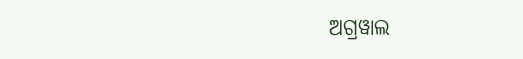ଅଗ୍ରୱାଲ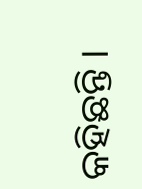କହିଛନ୍ତି ।